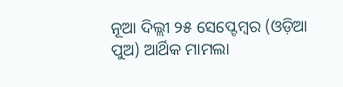ନୂଆ ଦିଲ୍ଲୀ ୨୫ ସେପ୍ଟେମ୍ବର (ଓଡ଼ିଆ ପୁଅ) ଆର୍ଥିକ ମାମଲା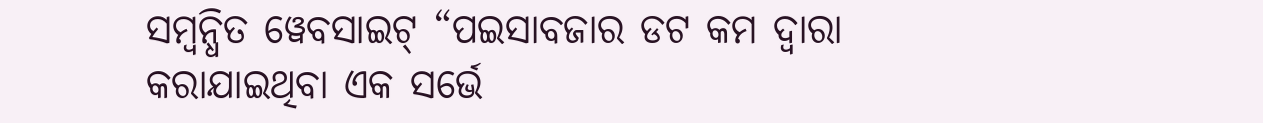ସମ୍ବନ୍ଧିତ ୱେବସାଇଟ୍ “ପଇସାବଜାର ଡଟ କମ ଦ୍ୱାରା କରାଯାଇଥିବା ଏକ ସର୍ଭେ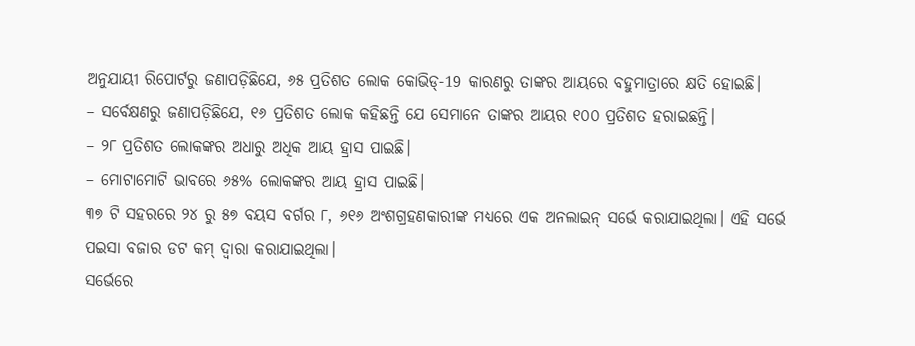ଅନୁଯାୟୀ ରିପୋର୍ଟରୁ ଜଣାପଡ଼ିଛିଯେ, ୬୫ ପ୍ରତିଶତ ଲୋକ କୋଭିଡ୍-19 କାରଣରୁ ତାଙ୍କର ଆୟରେ ବହୁମାତ୍ରାରେ କ୍ଷତି ହୋଇଛି।
– ସର୍ବେକ୍ଷଣରୁ ଜଣାପଡ଼ିଛିଯେ, ୧୬ ପ୍ରତିଶତ ଲୋକ କହିଛନ୍ତି ଯେ ସେମାନେ ତାଙ୍କର ଆୟର ୧୦୦ ପ୍ରତିଶତ ହରାଇଛନ୍ତି।
– ୨୮ ପ୍ରତିଶତ ଲୋକଙ୍କର ଅଧାରୁ ଅଧିକ ଆୟ ହ୍ରାସ ପାଇଛି।
– ମୋଟାମୋଟି ଭାବରେ ୬୫% ଲୋକଙ୍କର ଆୟ ହ୍ରାସ ପାଇଛି।
୩୭ ଟି ସହରରେ ୨୪ ରୁ ୫୭ ବୟସ ବର୍ଗର ୮, ୬୧୬ ଅଂଶଗ୍ରହଣକାରୀଙ୍କ ମଧ୍ୟରେ ଏକ ଅନଲାଇନ୍ ସର୍ଭେ କରାଯାଇଥିଲା। ଏହି ସର୍ଭେ ପଇସା ବଜାର ଡଟ କମ୍ ଦ୍ୱାରା କରାଯାଇଥିଲା।
ସର୍ଭେରେ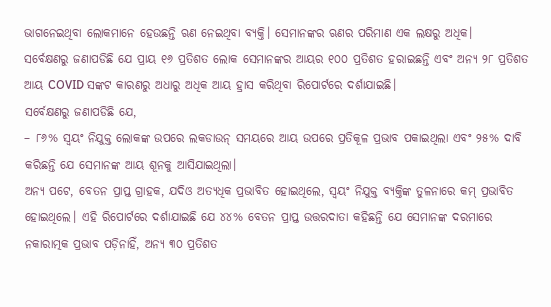ଭାଗନେଇଥିବା ଲୋକମାନେ ହେଉଛନ୍ତି ଋଣ ନେଇଥିବା ବ୍ୟକ୍ତି। ସେମାନଙ୍କର ଋଣର ପରିମାଣ ଏକ ଲକ୍ଷରୁ ଅଧିକ।
ସର୍ବେକ୍ଷଣରୁ ଜଣାପଡିଛି ଯେ ପ୍ରାୟ ୧୬ ପ୍ରତିଶତ ଲୋକ ସେମାନଙ୍କର ଆୟର ୧୦୦ ପ୍ରତିଶତ ହରାଇଛନ୍ତି ଏବଂ ଅନ୍ୟ ୨୮ ପ୍ରତିଶତ ଆୟ COVID ସଙ୍କଟ କାରଣରୁ ଅଧାରୁ ଅଧିକ ଆୟ ହ୍ରାସ କରିଥିବା ରିପୋର୍ଟରେ ଦର୍ଶାଯାଇଛି।
ସର୍ବେକ୍ଷଣରୁ ଜଣାପଡିଛି ଯେ,
– ୮୬% ସ୍ୱୟଂ ନିଯୁକ୍ତ ଲୋକଙ୍କ ଉପରେ ଲକଡାଉନ୍ ସମୟରେ ଆୟ ଉପରେ ପ୍ରତିକୂଳ ପ୍ରଭାବ ପକାଇଥିଲା ଏବଂ ୨୫% ଦାବି କରିଛନ୍ତି ଯେ ସେମାନଙ୍କ ଆୟ ଶୂନକୁ ଆସିଯାଇଥିଲା।
ଅନ୍ୟ ପଟେ, ବେତନ ପ୍ରାପ୍ତ ଗ୍ରାହକ, ଯଦିଓ ଅତ୍ୟଧିକ ପ୍ରଭାବିତ ହୋଇଥିଲେ, ସ୍ୱୟଂ ନିଯୁକ୍ତ ବ୍ୟକ୍ତିଙ୍କ ତୁଳନାରେ କମ୍ ପ୍ରଭାବିତ ହୋଇଥିଲେ। ଏହି ରିପୋର୍ଟରେ ଦର୍ଶାଯାଇଛି ଯେ ୪୪% ବେତନ ପ୍ରାପ୍ତ ଉତ୍ତରଦାତା କହିଛନ୍ତି ଯେ ସେମାନଙ୍କ ଦରମାରେ ନକାରାତ୍ମକ ପ୍ରଭାବ ପଡ଼ିନାହିଁ, ଅନ୍ୟ ୩୦ ପ୍ରତିଶତ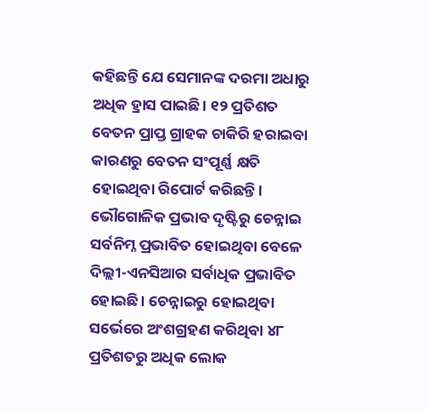କହିଛନ୍ତି ଯେ ସେମାନଙ୍କ ଦରମା ଅଧାରୁ ଅଧିକ ହ୍ରାସ ପାଇଛି। ୧୨ ପ୍ରତିଶତ ବେତନ ପ୍ରାପ୍ତ ଗ୍ରାହକ ଚାକିରି ହରାଇବା କାରଣରୁ ବେତନ ସଂପୂର୍ଣ୍ଣ କ୍ଷତି ହୋଇଥିବା ରିପୋର୍ଟ କରିଛନ୍ତି।
ଭୌଗୋଳିକ ପ୍ରଭାବ ଦୃଷ୍ଟିରୁ ଚେନ୍ନାଇ ସର୍ବନିମ୍ନ ପ୍ରଭାବିତ ହୋଇଥିବା ବେଳେ ଦିଲ୍ଲୀ-ଏନସିଆର ସର୍ବାଧିକ ପ୍ରଭାବିତ ହୋଇଛି। ଚେନ୍ନାଇରୁ ହୋଇଥିବା ସର୍ଭେରେ ଅଂଶଗ୍ରହଣ କରିଥିବା ୪୮ ପ୍ରତିଶତରୁ ଅଧିକ ଲୋକ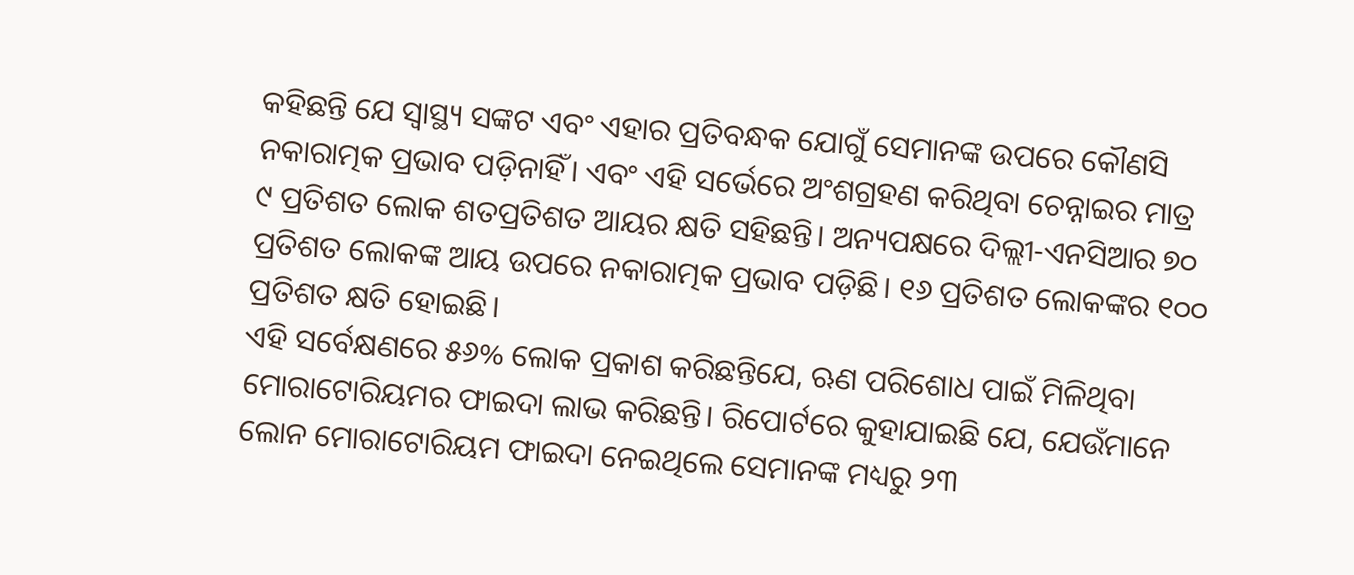କହିଛନ୍ତି ଯେ ସ୍ୱାସ୍ଥ୍ୟ ସଙ୍କଟ ଏବଂ ଏହାର ପ୍ରତିବନ୍ଧକ ଯୋଗୁଁ ସେମାନଙ୍କ ଉପରେ କୌଣସି ନକାରାତ୍ମକ ପ୍ରଭାବ ପଡ଼ିନାହିଁ। ଏବଂ ଏହି ସର୍ଭେରେ ଅଂଶଗ୍ରହଣ କରିଥିବା ଚେନ୍ନାଇର ମାତ୍ର ୯ ପ୍ରତିଶତ ଲୋକ ଶତପ୍ରତିଶତ ଆୟର କ୍ଷତି ସହିଛନ୍ତି। ଅନ୍ୟପକ୍ଷରେ ଦିଲ୍ଲୀ-ଏନସିଆର ୭୦ ପ୍ରତିଶତ ଲୋକଙ୍କ ଆୟ ଉପରେ ନକାରାତ୍ମକ ପ୍ରଭାବ ପଡ଼ିଛି। ୧୬ ପ୍ରତିଶତ ଲୋକଙ୍କର ୧୦୦ ପ୍ରତିଶତ କ୍ଷତି ହୋଇଛି।
ଏହି ସର୍ବେକ୍ଷଣରେ ୫୬% ଲୋକ ପ୍ରକାଶ କରିଛନ୍ତିଯେ, ଋଣ ପରିଶୋଧ ପାଇଁ ମିଳିଥିବା ମୋରାଟୋରିୟମର ଫାଇଦା ଲାଭ କରିଛନ୍ତି। ରିପୋର୍ଟରେ କୁହାଯାଇଛି ଯେ, ଯେଉଁମାନେ ଲୋନ ମୋରାଟୋରିୟମ ଫାଇଦା ନେଇଥିଲେ ସେମାନଙ୍କ ମଧ୍ୟରୁ ୨୩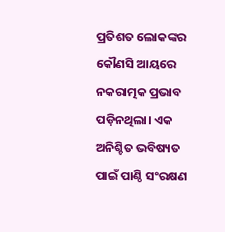ପ୍ରତିଶତ ଲୋକଙ୍କର କୌଣସି ଆୟରେ ନକରାତ୍ମକ ପ୍ରଭାବ ପଡ଼ିନଥିଲା। ଏକ ଅନିଶ୍ଚିତ ଭବିଷ୍ୟତ ପାଇଁ ପାଣ୍ଠି ସଂରକ୍ଷଣ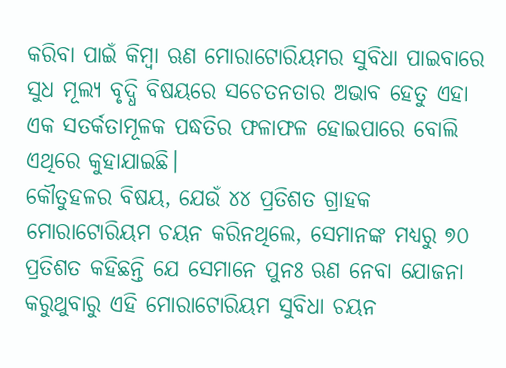କରିବା ପାଇଁ କିମ୍ବା ଋଣ ମୋରାଟୋରିୟମର ସୁବିଧା ପାଇବାରେ ସୁଧ ମୂଲ୍ୟ ବୃଦ୍ଧି ବିଷୟରେ ସଚେତନତାର ଅଭାବ ହେତୁ ଏହା ଏକ ସତର୍କତାମୂଳକ ପଦ୍ଧତିର ଫଳାଫଳ ହୋଇପାରେ ବୋଲି ଏଥିରେ କୁହାଯାଇଛି।
କୌତୁହଳର ବିଷୟ, ଯେଉଁ ୪୪ ପ୍ରତିଶତ ଗ୍ରାହକ ମୋରାଟୋରିୟମ ଚୟନ କରିନଥିଲେ, ସେମାନଙ୍କ ମଧ୍ୟରୁ ୭୦ ପ୍ରତିଶତ କହିଛନ୍ତି ଯେ ସେମାନେ ପୁନଃ ଋଣ ନେବା ଯୋଜନା କରୁଥୁବାରୁ ଏହି ମୋରାଟୋରିୟମ ସୁବିଧା ଚୟନ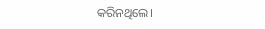କରିନଥିଲେ।